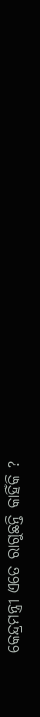କେନ୍ଦ୍ରମନ୍ତ୍ରୀ ଏତେ ରାଗୁଛନ୍ତି କାହିଁକି ?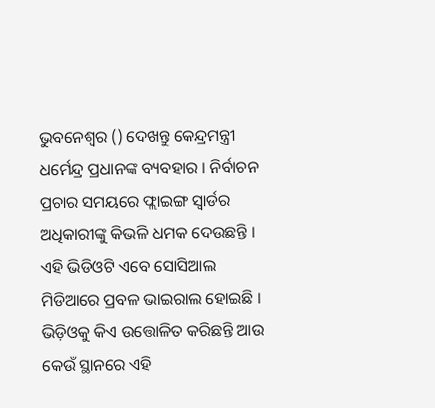ଭୁବନେଶ୍ୱର () ଦେଖନ୍ତୁ କେନ୍ଦ୍ରମନ୍ତ୍ରୀ ଧର୍ମେନ୍ଦ୍ର ପ୍ରଧାନଙ୍କ ବ୍ୟବହାର । ନିର୍ବାଚନ ପ୍ରଚାର ସମୟରେ ଫ୍ଲାଇଙ୍ଗ ସ୍ବାର୍ଡର ଅଧିକାରୀଙ୍କୁ କିଭଳି ଧମକ ଦେଉଛନ୍ତି । ଏହି ଭିଡିଓଟି ଏବେ ସୋସିଆଲ ମିଡିଆରେ ପ୍ରବଳ ଭାଇରାଲ ହୋଇଛି ।
ଭିଡ଼ିଓକୁ କିଏ ଉତ୍ତୋଳିତ କରିଛନ୍ତି ଆଉ କେଉଁ ସ୍ଥାନରେ ଏହି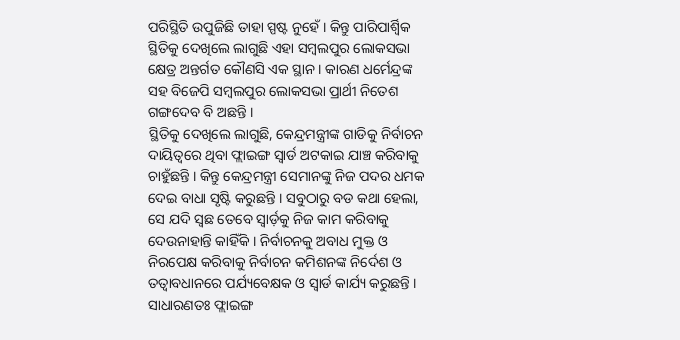ପରିସ୍ଥିତି ଉପୁଜିଛି ତାହା ସ୍ପଷ୍ଟ ନୁହେଁ । କିନ୍ତୁ ପାରିପାର୍ଶ୍ବିକ ସ୍ଥିତିକୁ ଦେଖିଲେ ଲାଗୁଛି ଏହା ସମ୍ବଲପୁର ଲୋକସଭା କ୍ଷେତ୍ର ଅନ୍ତର୍ଗତ କୌଣସି ଏକ ସ୍ଥାନ । କାରଣ ଧର୍ମେନ୍ଦ୍ରଙ୍କ ସହ ବିଜେପି ସମ୍ବଲପୁର ଲୋକସଭା ପ୍ରାର୍ଥୀ ନିତେଶ ଗଙ୍ଗଦେବ ବି ଅଛନ୍ତି ।
ସ୍ଥିତିକୁ ଦେଖିଲେ ଲାଗୁଛି, କେନ୍ଦ୍ରମନ୍ତ୍ରୀଙ୍କ ଗାଡିକୁ ନିର୍ବାଚନ ଦାୟିତ୍ୱରେ ଥିବା ଫ୍ଲାଇଙ୍ଗ ସ୍ୱାର୍ଡ ଅଟକାଇ ଯାଞ୍ଚ କରିବାକୁ ଚାହୁଁଛନ୍ତି । କିନ୍ତୁ କେନ୍ଦ୍ରମନ୍ତ୍ରୀ ସେମାନଙ୍କୁ ନିଜ ପଦର ଧମକ ଦେଇ ବାଧା ସୃଷ୍ଟି କରୁଛନ୍ତି । ସବୁଠାରୁ ବଡ କଥା ହେଲା, ସେ ଯଦି ସ୍ଵଛ ତେବେ ସ୍ୱାର୍ଡ଼କୁ ନିଜ କାମ କରିବାକୁ ଦେଉନାହାନ୍ତି କାହିଁକି । ନିର୍ବାଚନକୁ ଅବାଧ ମୁକ୍ତ ଓ ନିରପେକ୍ଷ କରିବାକୁ ନିର୍ବାଚନ କମିଶନଙ୍କ ନିର୍ଦେଶ ଓ ତତ୍ୱାବଧାନରେ ପର୍ଯ୍ୟବେକ୍ଷକ ଓ ସ୍ୱାର୍ଡ କାର୍ଯ୍ୟ କରୁଛନ୍ତି ।
ସାଧାରଣତଃ ଫ୍ଲାଇଙ୍ଗ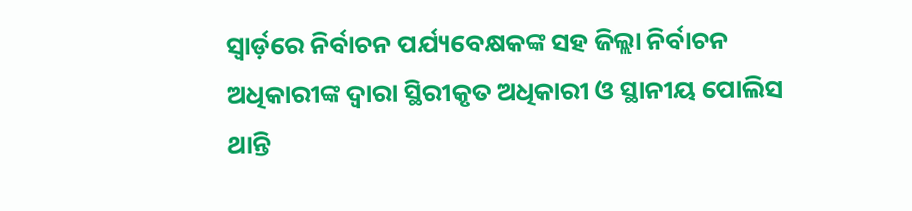ସ୍ୱାର୍ଡ଼ରେ ନିର୍ବାଚନ ପର୍ଯ୍ୟବେକ୍ଷକଙ୍କ ସହ ଜିଲ୍ଲା ନିର୍ବାଚନ ଅଧିକାରୀଙ୍କ ଦ୍ୱାରା ସ୍ଥିରୀକୃତ ଅଧିକାରୀ ଓ ସ୍ଥାନୀୟ ପୋଲିସ ଥାନ୍ତି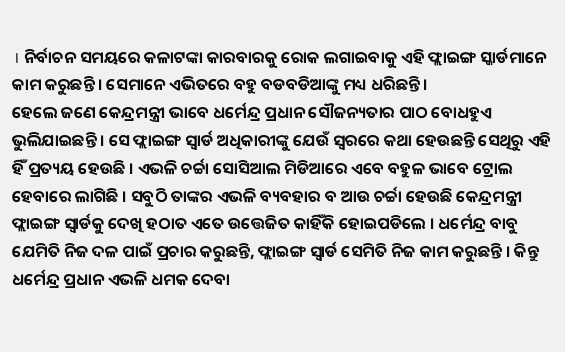। ନିର୍ବାଚନ ସମୟରେ କଳାଟଙ୍କା କାରବାରକୁ ରୋକ ଲଗାଇବାକୁ ଏହି ଫ୍ଲାଇଙ୍ଗ ସ୍କାର୍ଡମାନେ କାମ କରୁଛନ୍ତି । ସେମାନେ ଏଭିତରେ ବହୁ ବଡବଡିଆଙ୍କୁ ମଧ୍ୟ ଧରିଛନ୍ତି ।
ହେଲେ ଜଣେ କେନ୍ଦ୍ରମନ୍ତ୍ରୀ ଭାବେ ଧର୍ମେନ୍ଦ୍ର ପ୍ରଧାନ ସୌଜନ୍ୟତାର ପାଠ ବୋଧହୁଏ ଭୁଲିଯାଇଛନ୍ତି । ସେ ଫ୍ଲାଇଙ୍ଗ ସ୍ବାର୍ଡ ଅଧିକାରୀଙ୍କୁ ଯେଉଁ ସ୍ବରରେ କଥା ହେଉଛନ୍ତି ସେଥିରୁ ଏହି ହିଁ ପ୍ରତ୍ୟୟ ହେଉଛି । ଏଭଳି ଚର୍ଚ୍ଚା ସୋସିଆଲ ମିଡିଆରେ ଏବେ ବହୁଳ ଭାବେ ଟ୍ରୋଲ ହେବାରେ ଲାଗିଛି । ସବୁଠି ତାଙ୍କର ଏଭଳି ବ୍ୟବହାର ବ ଆଉ ଚର୍ଚ୍ଚା ହେଉଛି କେନ୍ଦ୍ରମନ୍ତ୍ରୀ ଫ୍ଲାଇଙ୍ଗ ସ୍ବାର୍ଡକୁ ଦେଖି ହଠାତ ଏତେ ଉତ୍ତେଜିତ କାହିଁକି ହୋଇପଡିଲେ । ଧର୍ମେନ୍ଦ୍ର ବାବୁ ଯେମିତି ନିଜ ଦଳ ପାଇଁ ପ୍ରଚାର କରୁଛନ୍ତି, ଫ୍ଲାଇଙ୍ଗ ସ୍ବାର୍ଡ ସେମିତି ନିଜ କାମ କରୁଛନ୍ତି । କିନ୍ତୁ ଧର୍ମେନ୍ଦ୍ର ପ୍ରଧାନ ଏଭଳି ଧମକ ଦେବା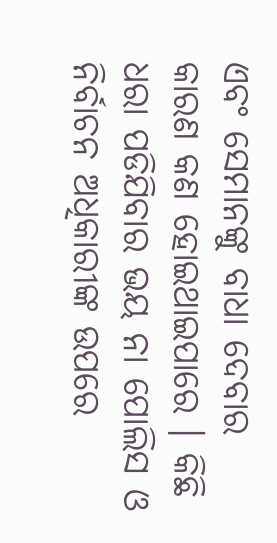ଏବଂ ସେମାନଙ୍କୁ ବାଧା ଦେବାର କାରଣ କଣ ହୋଇଥାଇପାରେ । କିଛି ଧରା ପଡିଯିବାର ଭୟ ନା ପୋଲିସ ଓ ନିର୍ବାଚନ ଅଧିକାରୀଙ୍କ ଉପରେ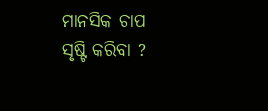ମାନସିକ ଚାପ ସୃଷ୍ଟି କରିବା ?